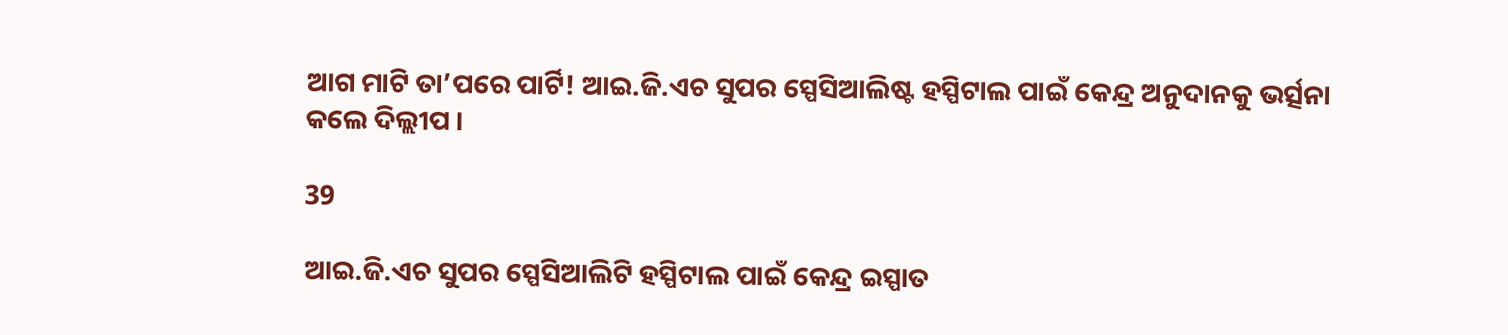ଆଗ ମାଟି ତା’ପରେ ପାର୍ଟି! ଆଇ.ଜି.ଏଚ ସୁପର ସ୍ପେସିଆଲିଷ୍ଟ ହସ୍ପିଟାଲ ପାଇଁ କେନ୍ଦ୍ର ଅନୁଦାନକୁ ଭର୍ତ୍ସନା କଲେ ଦିଲ୍ଲୀପ ।

39

ଆଇ.ଜି.ଏଚ ସୁପର ସ୍ପେସିଆଲିଟି ହସ୍ପିଟାଲ ପାଇଁ କେନ୍ଦ୍ର ଇସ୍ପାତ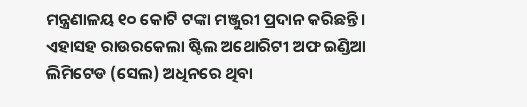ମନ୍ତ୍ରଣାଳୟ ୧୦ କୋଟି ଟଙ୍କା ମଞ୍ଜୁରୀ ପ୍ରଦାନ କରିଛନ୍ତି । ଏହାସହ ରାଉରକେଲା ଷ୍ଟିଲ ଅଥୋରିଟୀ ଅଫ ଇଣ୍ଡିଆ ଲିମିଟେଡ (ସେଲ) ଅଧିନରେ ଥିବା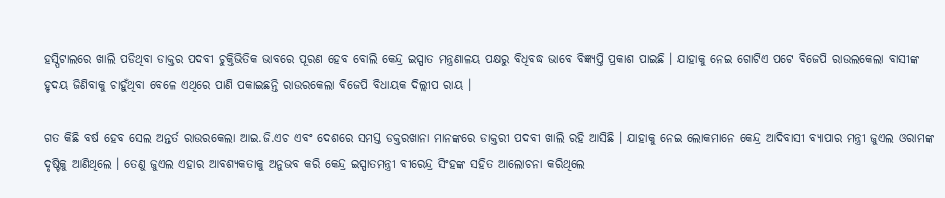ହସ୍ପିଟାଲରେ ଖାଲି ପଡିଥିବା ଡାକ୍ତର ପଦବୀ ଚୁକ୍ତିଭିତିକ ଭାବରେ ପୂରଣ ହେବ ବୋଲି କେନ୍ଦ୍ର ଇସ୍ପାତ ମନ୍ତ୍ରଣାଳୟ ପକ୍ଷରୁ ବିଧିବଦ୍ଧ ଭାବେ ବିଜ୍ଞ୍ୟପ୍ତି ପ୍ରକାଶ ପାଇଛି । ଯାହାକୁ ନେଇ ଗୋଟିଏ ପଟେ ବିଜେପି ରାଉଲକେଲା ବାସୀଙ୍କ ହୃଦୟ ଜିଣିବାକୁ ଚାହୁଁଥିବା ବେଳେ ଏଥିରେ ପାଣି ପକାଇଛନ୍ତି ରାଉରକେଲା ବିଜେପି ବିଧାୟକ ଦିଲ୍ଲୀପ ରାୟ ।

ଗତ କିଛି ବର୍ଷ ହେବ ସେଲ ଅନ୍ତର୍ତ ରାଉରକେଲା ଆଇ.ଜି.ଏଚ ଏବଂ ଦେଶରେ ସମସ୍ତ ଡକ୍ତରଖାନା ମାନଙ୍କରେ ଡାକ୍ତରୀ ପଦବୀ ଖାଲି ରହି ଆସିଛି । ଯାହାକୁ ନେଇ ଲୋକମାନେ କେନ୍ଦ୍ର ଆଦିବାସୀ ବ୍ୟାପାର ମନ୍ତ୍ରୀ ଜୁଏଲ ଓରାମଙ୍କ ଦୃଷ୍ଟିକୁ ଆଣିଥିଲେ । ତେଣୁ ଜୁଏଲ ଏହାର ଆବଶ୍ୟକତାକୁ ଅନୁଭବ କରି କେନ୍ଦ୍ର ଇସ୍ପାତମନ୍ତ୍ରୀ ବୀରେନ୍ଦ୍ର ସିଂହଙ୍କ ସହିତ ଆଲୋଚନା କରିଥିଲେ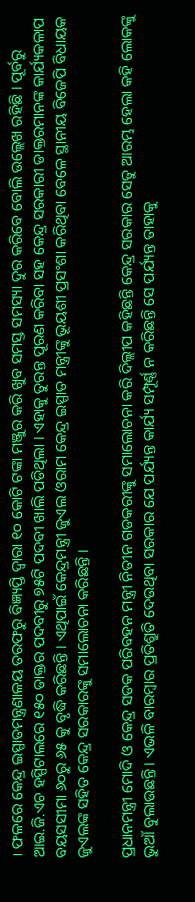। ଫଳରେ କେନ୍ଦ୍ର ଇସ୍ପାତମନ୍ତ୍ରଣାଳୟ ତରଫରୁ ବିଜ୍ଞ୍ୟପ୍ତି ଦ୍ୱାରା ୧୦ କୋଟି ଟଙ୍କା ମଞ୍ଜୁର କରି ଖୁବ ସମସ୍ତ ସମସ୍ୟା ଦୁର କରିବେ ବୋଲି ଉଲ୍ଲେଖ ରହିଛି । ପୂର୍ବରୁ ଆଇ.ଜି.ଏଚ ହସ୍ପିଟାଲରେ ୧୫୦ ଡାକ୍ତର ପଦବୀରୁ ୭୫ଟି ପଦବୀ ଖାଲି ପଡିଥିଲା । ଏହାକୁ ତୁରନ୍ତ ପୂରଣ କରିବା ସହ କେନ୍ଦ୍ର ସରକାରୀ ଡାକ୍ତରମାନଙ୍କ କାର୍ଯ୍ୟକଳାପ ବୟସସୀମା ୬୦ରୁ ୬୫ କୁ ବୃଦ୍ଧି କରିଛନ୍ତି । ଏଥିପାଇଁ କେନ୍ଦ୍ରମନ୍ତ୍ରୀ ଜୁଏଲ ଓରାମ କେନ୍ଦ୍ର ଇସ୍ପାତ ମନ୍ତ୍ରୀଙ୍କୁ ଭୂୟଶୀ ପ୍ରସଂଶା କରିଥିବା ବେଳେ ସ୍ଥାନୀୟ ବିଜେପି ବିଧାୟକ ଜୁଏଲଙ୍କ ସହିତ କେନ୍ଦ୍ର ସରକାରଙ୍କୁ ସମାଲୋଚନା କରିଛନ୍ତି ।

ପ୍ରଧାନମନ୍ତ୍ରୀ ମୋଦି ଓ କେନ୍ଦ୍ର ସଡକ ପରିବହନ ମନ୍ତ୍ରୀ ନିତୀନ ଗଡକରୀଙ୍କୁ ସମାଲୋଚନା କରି ଦିଲ୍ଲୀପ କହିଛନ୍ତି କେନ୍ଦ୍ର ସରକାର ସେତୁ ଆରମ୍ଭ ହେଲା କହି ଲୋକଙ୍କୁ ଭୁଆଁ ବୁଲାଉଛନ୍ତି । ଏଭଳି ବାରମ୍ବାର ପ୍ରତିଶ୍ରୁତି ଦେଉଥିବା ସରକାର ଯେ ପର୍ଯ୍ୟନ୍ତ କାର୍ଯ୍ୟ ସମ୍ପୂର୍ଣ୍ଣ ନ କରିଛନ୍ତି ସେ ପର୍ଯ୍ୟନ୍ତ ତାହାକୁ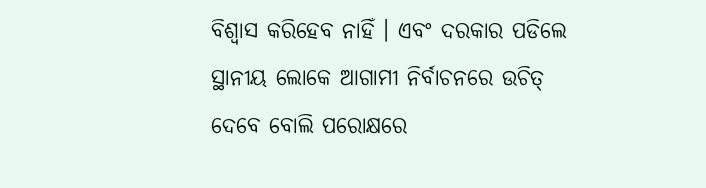ବିଶ୍ୱାସ କରିହେବ ନାହିଁ । ଏବଂ ଦରକାର ପଡିଲେ ସ୍ଥାନୀୟ ଲୋକେ ଆଗାମୀ ନିର୍ବାଚନରେ ଉଚିତ୍ ଦେବେ ବୋଲି ପରୋକ୍ଷରେ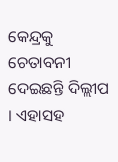କେନ୍ଦ୍ରକୁ ଚେତାବନୀ ଦେଇଛନ୍ତି ଦିଲ୍ଲୀପ । ଏହାସହ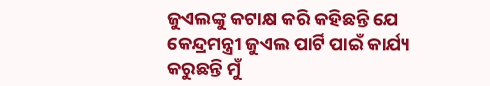ଜୁଏଲଙ୍କୁ କଟାକ୍ଷ କରି କହିଛନ୍ତି ଯେ କେନ୍ଦ୍ରମନ୍ତ୍ରୀ ଜୁଏଲ ପାର୍ଟି ପାଇଁ କାର୍ଯ୍ୟ କରୁଛନ୍ତି ମୁଁ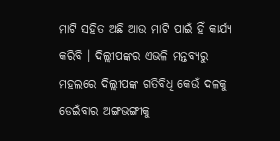ମାଟି ସହିତ ଅଛି ଆଉ ମାଟି ପାଇଁ ହିଁ କାର୍ଯ୍ୟ କରିବି । ଦିଲ୍ଲୀପଙ୍କର ଏଭଳି ମନ୍ତବ୍ୟରୁ ମହଲରେ ଦିଲ୍ଲୀପଙ୍କ ଗତିବିଧି କେଉଁ ଦଳକୁ ଡେଇଁବାର ଅଙ୍ଗଭଙ୍ଗୀକୁ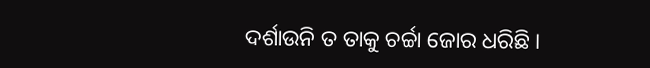ଦର୍ଶାଉନି ତ ତାକୁ ଚର୍ଚ୍ଚା ଜୋର ଧରିଛି ।